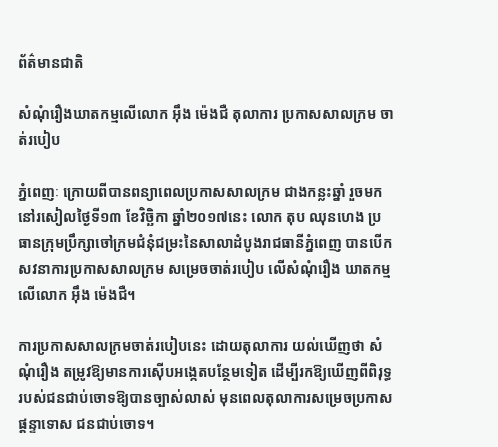ព័ត៌មានជាតិ

សំណុំរឿងឃាតកម្មលើលោក អ៊ឹង ម៉េងជឺ តុលាការ ប្រកាសសាលក្រម ចាត់របៀប

ភ្នំពេញៈ ក្រោយពីបានពន្យាពេលប្រកាសសាលក្រម ជាងកន្លះឆ្នាំ រួចមក នៅរសៀលថ្ងៃទី១៣ ខែវិច្ឆិកា ឆ្នាំ២០១៧នេះ លោក តុប ឈុនហេង ប្រធានក្រុមប្រឹក្សាចៅក្រមជំនុំជម្រះនៃសាលាដំបូងរាជធានីភ្នំពេញ បានបើកសវនាការប្រកាសសាលក្រម សម្រេចចាត់របៀប លើសំណុំរឿង ឃាតកម្ម លើលោក អ៊ឹង ម៉េងជឺ។

ការប្រកាសសាលក្រមចាត់របៀបនេះ ដោយតុលាការ យល់ឃើញថា សំណុំរឿង តម្រូវឱ្យមានការស៊ើបអង្កេតបន្ថែមទៀត ដើម្បីរកឱ្យឃើញពីពិរុទ្ធរបស់ជនជាប់ចោទឱ្យបានច្បាស់លាស់ មុនពេលតុលាការសម្រេចប្រកាសផ្តន្ទាទោស ជនជាប់ចោទ។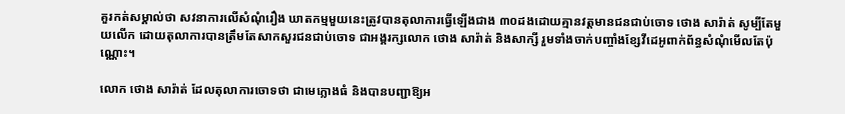គួរកត់សម្គាល់ថា សវនាការលើសំណុំរឿង ឃាតកម្មមួយនេះត្រូវបានតុលាការធ្វើឡើងជាង ៣០ដងដោយគ្មានវត្តមានជនជាប់ចោទ ថោង សារ៉ាត់ សូម្បីតែមួយលើក ដោយតុលាការបានត្រឹមតែសាកសួរជនជាប់ចោទ ជាអង្គរក្សលោក ថោង សារ៉ាត់ និងសាក្សី រួមទាំងចាក់បញ្ចាំងខ្សែវីដេអូពាក់ព័ន្ធសំណុំមើលតែប៉ុណ្ណោះ។

លោក ថោង សារ៉ាត់ ដែលតុលាការចោទថា ជាមេក្លោងធំ និងបានបញ្ជាឱ្យអ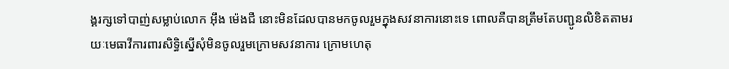ង្គរក្សទៅបាញ់សម្លាប់លោក អ៊ឹង ម៉េងជឺ នោះមិនដែលបានមកចូលរួមក្នុងសវនាការនោះទេ ពោលគឺបានត្រឹមតែបញ្ជូនលិខិតតាមរយៈមេធាវីការពារសិទ្ធិស្នើសុំមិនចូលរួមក្រោមសវនាការ ក្រោមហេតុ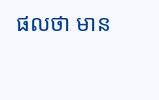ផលថា មាន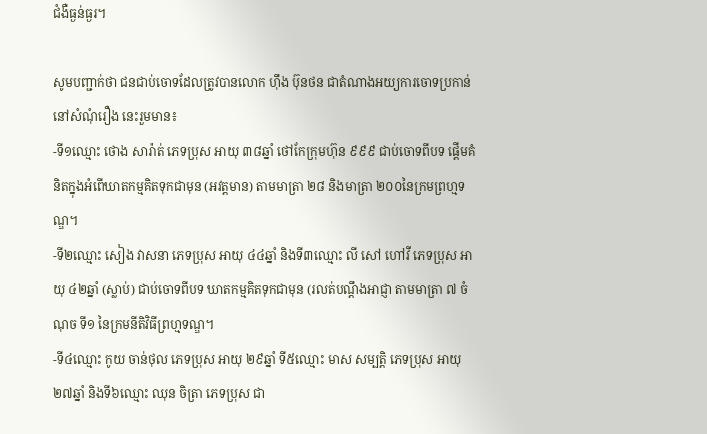ជំងឺធ្ងន់ធ្ងរ។

សូមបញ្ជាក់ថា ជនជាប់ចោទដែលត្រូវបានលោក ហ៊ឹង ប៊ុនថន ជាតំណាងអយ្យការចោទប្រកាន់នៅសំណុំរឿង នេះរួមមាន៖
-ទី១ឈ្មោះ ថោង សារ៉ាត់ ភេទប្រុស អាយុ ៣៨ឆ្នាំ ថៅកែក្រុមហ៊ុន ៩៩៩ ជាប់ចោទពីបទ ផ្តើមគំនិតក្នុងអំពើឃាតកម្មគិតទុកជាមុន (អវត្តមាន) តាមមាត្រា ២៨ និងមាត្រា ២០០នៃក្រមព្រហ្មទណ្ឌ។
-ទី២ឈ្មោះ សៀង វាសនា ភេទប្រុស អាយុ ៤៤ឆ្នាំ និងទី៣ឈ្មោះ លី សៅ ហៅវី ភេទប្រុស អាយុ ៤២ឆ្នាំ (ស្លាប់) ជាប់ចោទពីបទ ឃាតកម្មគិតទុកជាមុន (រលត់បណ្ដឹងអាជ្ញា តាមមាត្រា ៧ ចំណុច ទី១ នៃក្រមនីតិវិធីព្រហ្មទណ្ឌ។
-ទី៤ឈ្មោះ កូយ ចាន់ថុល ភេទប្រុស អាយុ ២៩ឆ្នាំ ទី៥ឈ្មោះ មាស សម្បត្តិ ភេទប្រុស អាយុ ២៧ឆ្នាំ និងទី៦ឈ្មោះ ឈុន ចិត្រា ភេទប្រុស ជា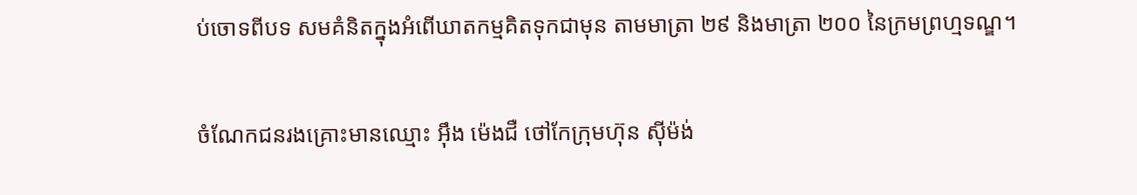ប់ចោទពីបទ សមគំនិតក្នុងអំពើឃាតកម្មគិតទុកជាមុន តាមមាត្រា ២៩ និងមាត្រា ២០០ នៃក្រមព្រហ្មទណ្ឌ។

ចំណែកជនរងគ្រោះមានឈ្មោះ អ៊ឹង ម៉េងជឺ ថៅកែក្រុមហ៊ុន ស៊ីម៉ង់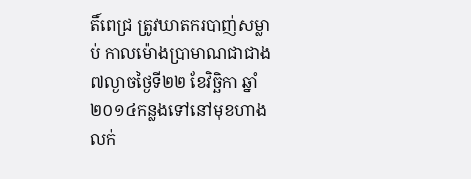តិ៍ពេជ្រ ត្រូវឃាតករបាញ់សម្លាប់ កាលម៉ោងប្រាមាណជាជាង៧ល្ងាចថ្ងៃទី២២ ខែវិច្ឆិកា ឆ្នាំ២០១៤កន្លងទៅនៅមុខហាងលក់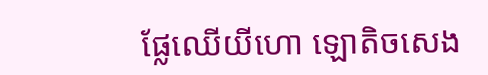ផ្លែឈើយីហោ ឡោតិចសេង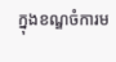ក្នុងខណ្ឌចំការម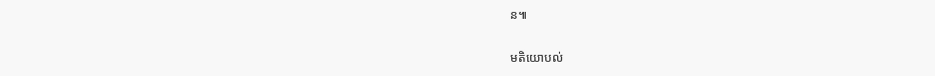ន៕

មតិយោបល់